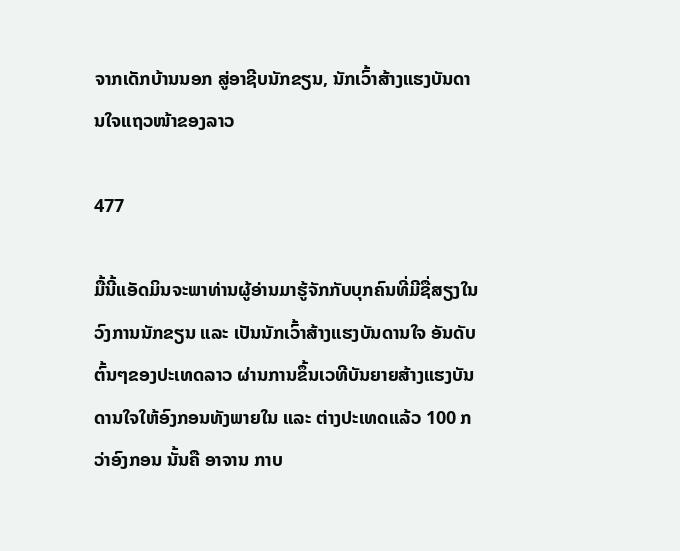ຈາກເດັກບ້ານນອກ ສູ່ອາຊີບນັກຂຽນ, ນັກເວົ້າສ້າງແຮງບັນດານໃຈແຖວໜ້າຂອງລາວ

477

ມື້ນີ້ແອັດມິນຈະພາທ່ານຜູ້ອ່ານມາຮູ້ຈັກກັບບຸກຄົນທີ່ມີຊື່ສຽງໃນວົງການນັກຂຽນ ແລະ ເປັນນັກເວົ້າສ້າງແຮງບັນດານໃຈ ອັນດັບຕົ້ນໆຂອງປະເທດລາວ ຜ່ານການຂຶ້ນເວທີບັນຍາຍສ້າງແຮງບັນດານໃຈໃຫ້ອົງກອນທັງພາຍໃນ ແລະ ຕ່າງປະເທດແລ້ວ 100 ກວ່າອົງກອນ ນັ້ນຄື ອາຈານ ກາບ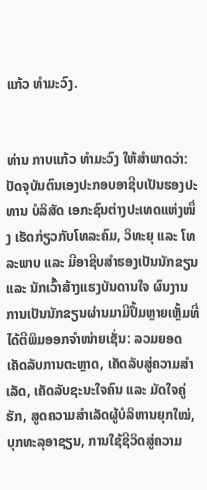ແກ້ວ ທໍາມະວົງ.


ທ່ານ ກາບແກ້ວ ທຳມະວົງ ໃຫ້ສຳພາດວ່າ: ປັດຈຸບັນຕົນເອງປະກອບອາຊີບເປັນຮອງປະທານ ບໍລິສັດ ເອກະຊົນຕ່າງປະເທດແຫ່ງໜຶ່ງ ເຮັດກ່ຽວກັບໂທລະຄົມ, ວິທະຍຸ ແລະ ໂທລະພາບ ແລະ ມີອາຊີບສຳຮອງເປັນນັກຂຽນ ແລະ ນັກເວົ້າສ້າງແຮງບັນດານໃຈ ຜົນງານການເປັນນັກຂຽນຜ່ານມາມີປຶ້ມຫຼາຍເຫຼັ້ມທີ່ໄດ້ຕີພິມອອກຈຳໜ່າຍເຊັ່ນ: ລວມຍອດເຄັດລັບການຕະຫຼາດ, ເຄັດລັບສູ່ຄວາມສຳເລັດ, ເຄັດລັບຊະນະໃຈຄົນ ແລະ ມັດໃຈຄູ່ຮັກ, ສູດຄວາມສຳເລັດຜູ້ບໍລິຫານຍຸກໃໝ່, ບຸກທະລຸອາຊຽນ, ການໃຊ້ຊີວິດສູ່ຄວາມ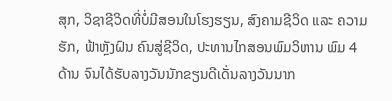ສຸກ, ວິຊາຊີວິດທີ່ບໍ່ມີສອນໃນໂຮງຮຽນ, ສົງຄາມຊີວິດ ແລະ ຄວາມຮັກ, ຟ້າຫຼັງຝົນ ຄົນສູ່ຊີວິດ, ປະທານໄກສອນພົມວິຫານ ພົມ 4 ດ້ານ ຈົນໄດ້ຮັບລາງວັນນັກຂຽນດີເດັ່ນລາງວັນນາກ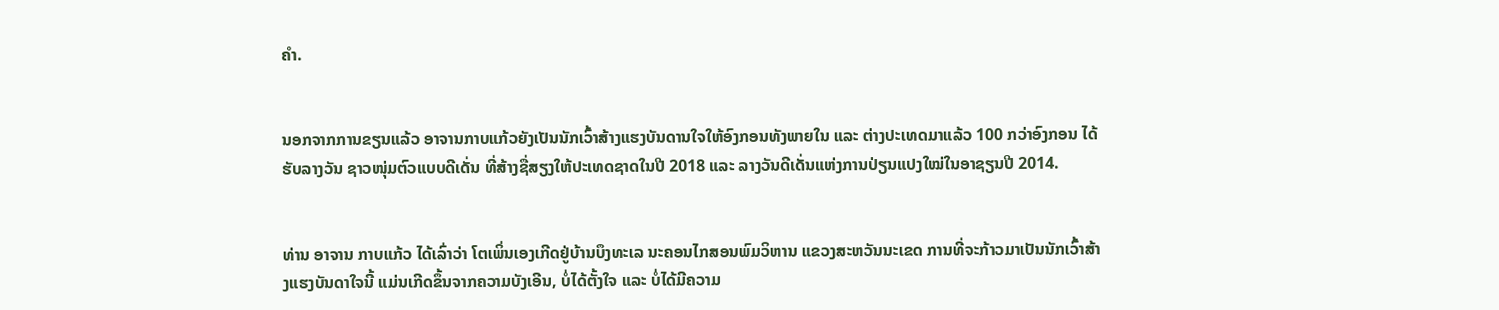ຄຳ.


ນອກຈາກການຂຽນແລ້ວ ອາຈານກາບແກ້ວຍັງເປັນນັກເວົ້າສ້າງແຮງບັນດານໃຈໃຫ້ອົງກອນທັງພາຍໃນ ແລະ ຕ່າງປະເທດມາແລ້ວ 100 ກວ່າອົງກອນ ໄດ້ຮັບລາງວັນ ຊາວໜຸ່ມຕົວແບບດີເດັ່ນ ທີ່ສ້າງຊື່ສຽງໃຫ້ປະເທດຊາດໃນປີ 2018 ແລະ ລາງວັນດີເດັ່ນແຫ່ງການປ່ຽນແປງໃໝ່ໃນອາຊຽນປີ 2014.


ທ່ານ ອາຈານ ກາບແກ້ວ ໄດ້ເລົ່າວ່າ ໂຕເພິ່ນເອງເກີດຢູ່ບ້ານບຶງທະເລ ນະຄອນໄກສອນພົມວິຫານ ແຂວງສະຫວັນນະເຂດ ການທີ່ຈະກ້າວມາເປັນນັກເວົ້າສ້າງແຮງບັນດາໃຈນີ້ ແມ່ນເກີດຂຶ້ນຈາກຄວາມບັງເອີນ, ບໍ່ໄດ້ຕັ້ງໃຈ ແລະ ບໍ່ໄດ້ມີຄວາມ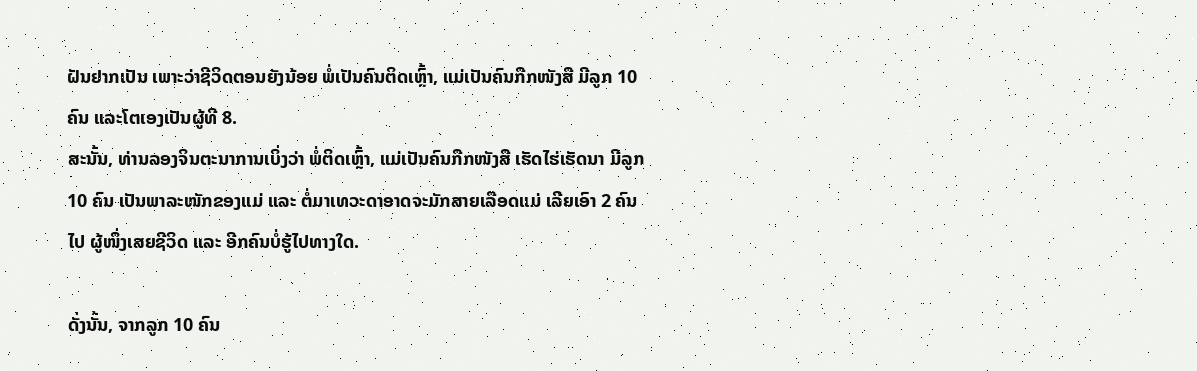ຝັນຢາກເປັນ ເພາະວ່າຊີວິດຕອນຍັງນ້ອຍ ພໍ່ເປັນຄົນຕິດເຫຼົ້າ, ແມ່ເປັນຄົນກືກໜັງສື ມີລູກ 10 ຄົນ ແລະໂຕເອງເປັນຜູ້ທີ 8.
ສະນັ້ນ, ທ່ານລອງຈິນຕະນາການເບິ່ງວ່າ ພໍ່ຕິດເຫຼົ້າ, ແມ່ເປັນຄົນກືກໜັງສື ເຮັດໄຮ່ເຮັດນາ ມີລູກ 10 ຄົນ ເປັນພາລະໜັກຂອງແມ່ ແລະ ຕໍ່ມາເທວະດາອາດຈະມັກສາຍເລືອດແມ່ ເລີຍເອົາ 2 ຄົນໄປ ຜູ້ໜຶ່ງເສຍຊີວິດ ແລະ ອີກຄົນບໍ່ຮູ້ໄປທາງໃດ.

ດັ່ງນັ້ນ, ຈາກລູກ 10 ຄົນ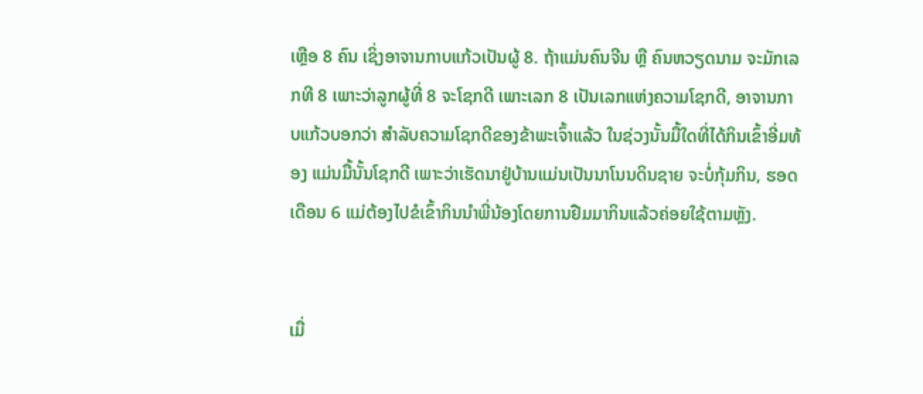ເຫຼືອ 8 ຄົນ ເຊິ່ງອາຈານກາບແກ້ວເປັນຜູ້ 8. ຖ້າແມ່ນຄົນຈີນ ຫຼື ຄົນຫວຽດນາມ ຈະມັກເລກທີ 8 ເພາະວ່າລູກຜູ້ທີ່ 8 ຈະໂຊກດີ ເພາະເລກ 8 ເປັນເລກແຫ່ງຄວາມໂຊກດີ, ອາຈານກາບແກ້ວບອກວ່າ ສຳລັບຄວາມໂຊກດີຂອງຂ້າພະເຈົ້າແລ້ວ ໃນຊ່ວງນັ້ນມື້ໃດທີ່ໄດ້ກິນເຂົ້າອີ່ມທ້ອງ ແມ່ນມື້ນັ້ນໂຊກດີ ເພາະວ່າເຮັດນາຢູ່ບ້ານແມ່ນເປັນນາໂນນດິນຊາຍ ຈະບໍ່ກຸ້ມກິນ, ຮອດເດືອນ 6 ແມ່ຕ້ອງໄປຂໍເຂົ້າກິນນຳພີ່ນ້ອງໂດຍການຢືມມາກິນແລ້ວຄ່ອຍໃຊ້ຕາມຫຼັງ.


ເມື່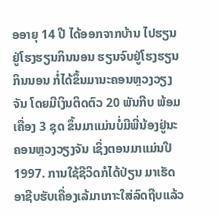ອອາຍຸ 14 ປີ ໄດ້ອອກຈາກບ້ານ ໄປຮຽນຢູ່ໂຮງຮຽນກິນນອນ ຮຽນຈົບຢູ່ໂຮງຮຽນກິນນອນ ກໍ່ໄດ້ຂຶ້ນມານະຄອນຫຼວງວຽງຈັນ ໂດຍມີເງິນຕິດຕົວ 20 ພັນກີບ ພ້ອມເຄື່ອງ 3 ຊຸດ ຂຶ້ນມາແມ່ນບໍ່ມີພີ່ນ້ອງຢູ່ນະຄອນຫຼວງວຽງຈັນ ເຊິ່ງຕອນມາແມ່ນປີ 1997. ການໃຊ້ຊີວິດກໍໄດ້ປ່ຽນ ມາເຮັດອາຊີບຮັບເຄື່ອງເລ້ມາເກາະໃສ່ລົດຖີບແລ້ວ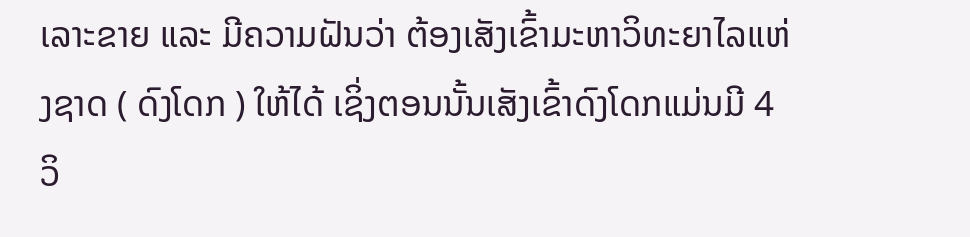ເລາະຂາຍ ແລະ ມີຄວາມຝັນວ່າ ຕ້ອງເສັງເຂົ້າມະຫາວິທະຍາໄລແຫ່ງຊາດ ( ດົງໂດກ ) ໃຫ້ໄດ້ ເຊິ່ງຕອນນັ້ນເສັງເຂົ້າດົງໂດກແມ່ນມີ 4 ວິ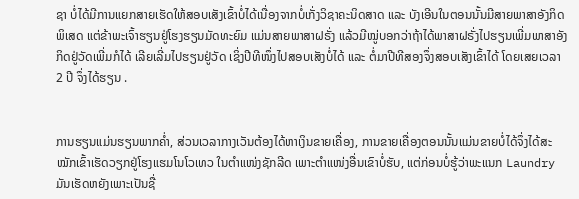ຊາ ບໍ່ໄດ້ມີການແຍກສາຍເຮັດໃຫ້ສອບເສັງເຂົ້າບໍ່ໄດ້ເນື່ອງຈາກບໍ່ເກັ່ງວິຊາຄະນິດສາດ ແລະ ບັງເອີນໃນຕອນນັ້ນມີສາຍພາສາອັງກິດພິເສດ ແຕ່ຂ້າພະເຈົ້າຮຽນຢູ່ໂຮງຮຽນມັດທະຍົມ ແມ່ນສາຍພາສາຝຣັ່ງ ແລ້ວມີໝູ່ບອກວ່າຖ້າໄດ້ພາສາຝຣັ່ງໄປຮຽນເພີ່ມພາສາອັງກິດຢູ່ວັດເພີ່ມກໍໄດ້ ເລີຍເລີ່ມໄປຮຽນຢູ່ວັດ ເຊິ່ງປີທີໜຶ່ງໄປສອບເສັງບໍ່ໄດ້ ແລະ ຕໍ່ມາປີທີສອງຈຶ່ງສອບເສັງເຂົ້າໄດ້ ໂດຍເສຍເວລາ 2 ປີ ຈຶ່ງໄດ້ຮຽນ .


ການຮຽນແມ່ນຮຽນພາກຄ່ຳ, ສ່ວນເວລາກາງເວັນຕ້ອງໄດ້ຫາເງິນຂາຍເຄື່ອງ, ການຂາຍເຄື່ອງຕອນນັ້ນແມ່ນຂາຍບໍ່ໄດ້ຈຶ່ງໄດ້ສະໝັກເຂົ້າເຮັດວຽກຢູ່ໂຮງແຮມໂນໂວເທວ ໃນຕຳແໜ່ງຊັກລີດ ເພາະຕໍາແໜ່ງອື່ນເຂົາບໍ່ຮັບ, ແຕ່ກ່ອນບໍ່ຮູ້ວ່າພະແນກ Laundry ມັນເຮັດຫຍັງເພາະເປັນຊື່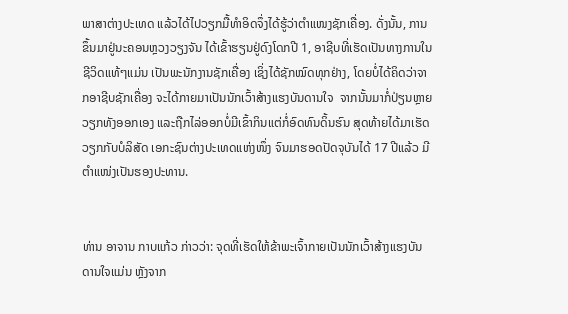ພາສາຕ່າງປະເທດ ແລ້ວໄດ້ໄປວຽກມື້ທຳອິດຈຶ່ງໄດ້ຮູ້ວ່າຕຳແໜງຊັກເຄື່ອງ. ດັ່ງນັ້ນ, ການຂຶ້ນມາຢູ່ນະຄອນຫຼວງວຽງຈັນ ໄດ້ເຂົ້າຮຽນຢູ່ດົງໂດກປີ 1, ອາຊີບທີ່ເຮັດເປັນທາງການໃນຊີວິດແທ້ໆແມ່ນ ເປັນພະນັກງານຊັກເຄື່ອງ ເຊິ່ງໄດ້ຊັກໝົດທຸກຢ່າງ, ໂດຍບໍ່ໄດ້ຄິດວ່າຈາກອາຊີບຊັກເຄື່ອງ ຈະໄດ້ກາຍມາເປັນນັກເວົ້າສ້າງແຮງບັນດານໃຈ  ຈາກນັ້ນມາກໍ່ປ່ຽນຫຼາຍວຽກທັງອອກເອງ ແລະຖືກໄລ່ອອກບໍ່ມີເຂົ້າກິນແຕ່ກໍ່ອົດທົນດິ້ນຮົນ ສຸດທ້າຍໄດ້ມາເຮັດວຽກກັບບໍລິສັດ ເອກະຊົນຕ່າງປະເທດແຫ່ງໜຶ່ງ ຈົນມາຮອດປັດຈຸບັນໄດ້ 17 ປີແລ້ວ ມີຕຳແໜ່ງເປັນຮອງປະທານ.


ທ່ານ ອາຈານ ກາບແກ້ວ ກ່າວວ່າ: ຈຸດທີ່ເຮັດໃຫ້ຂ້າພະເຈົ້າກາຍເປັນນັກເວົ້າສ້າງແຮງບັນດານໃຈແມ່ນ ຫຼັງຈາກ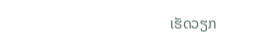ເຮັດວຽກ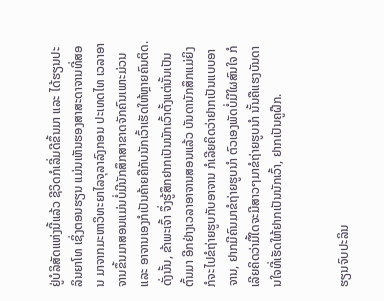ຢູ່ບໍລິສັດແຫ່ງນີ້ແລ້ວ ຊີວິດກໍເລີ່ມດີຂຶ້ນມາ ແລະ ໄດ້ຮຽນປະລິນຍາໂທ ເຊິ່ງຕອນຮຽນ ແມ່ນເຫັນຮອງສາສະດາຈານທີ່ສອນ ມາຈາກມະຫາວິທະຍາໄລຈຸລາລົງກອນ ປະເທດໄທ ເວລາອາຈານຂຶ້ນມາສອນແມ່ນບໍ່ມີນັກສຶກສາຂາດຈັກຄົນເພາະມ່ວນ ແລະ ອາຈານເອງກໍເປັນຄ້າຍຄືກັບນັກເວົ້າເຮັດໃຫ້ຫຼາຍຄົນຕິດ. ດັ່ງນັ້ນ, ຂ້າພະເຈົ້າ ຈຶ່ງຮູ້ສຶກຢາກເປັນນັກເວົ້າຕັ້ງແຕ່ນັ້ນເປັນຕົ້ນມາ ອີກຢ່າງເວລາອາຈານສອນແລ້ວ ບັນດານັກສຶກແມ່ຍິງ ກໍຈະໄປຂໍຖ່າຍຮູບກັບອາຈານ ກໍເລີຍຄິດວ່າຢາກເປັນແບບອາຈານ, ຢາກມີຄົນມາຂໍຖ່າຍຮູບນຳ ຕົວເອງພັດບໍ່ມີໃຜສົນໃຈ ກໍເລີຍຄິດວ່າມື້ໃດຈະມີສາວໆມາຂໍຖ່າຍຮູບນຳ ນັ້ນຄືແຮງບັນດານໃຈທີ່ເຮັດໃຫ້ຢາກເປັນນັກເວົ້າ, ຢາກເປັນຄູຝືກ.


ຮຽນຈົບປະລິນ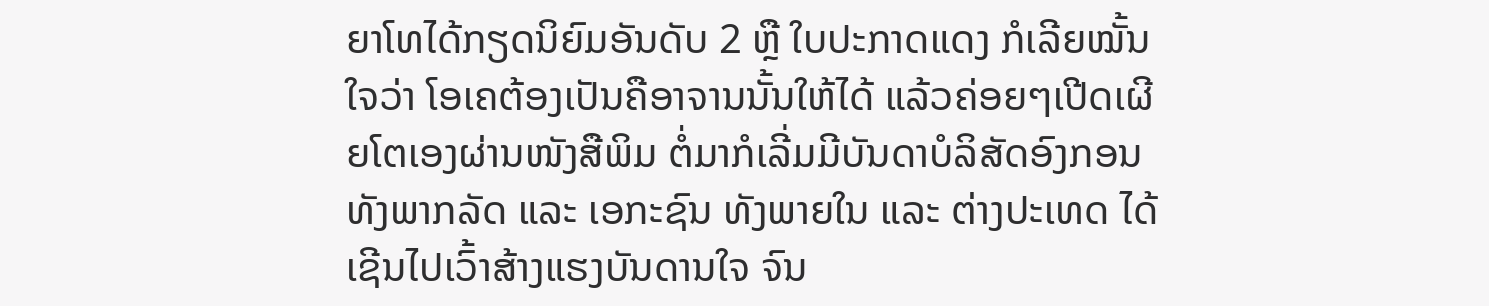ຍາໂທໄດ້ກຽດນິຍົມອັນດັບ 2 ຫຼື ໃບປະກາດແດງ ກໍເລີຍໝັ້ນໃຈວ່າ ໂອເຄຕ້ອງເປັນຄືອາຈານນັ້ນໃຫ້ໄດ້ ແລ້ວຄ່ອຍໆເປີດເຜີຍໂຕເອງຜ່ານໜັງສືພິມ ຕໍ່ມາກໍເລີ່ມມີບັນດາບໍລິສັດອົງກອນທັງພາກລັດ ແລະ ເອກະຊົນ ທັງພາຍໃນ ແລະ ຕ່າງປະເທດ ໄດ້ເຊີນໄປເວົ້າສ້າງແຮງບັນດານໃຈ ຈົນ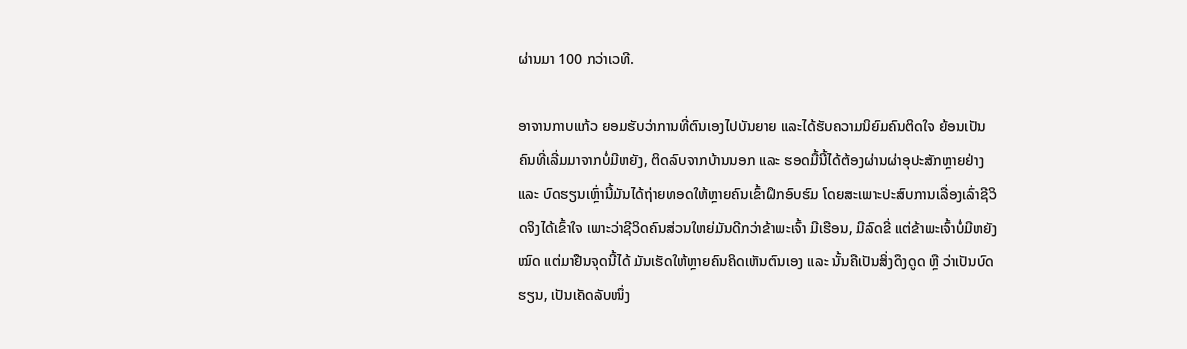ຜ່ານມາ 100 ກວ່າເວທີ.

ອາຈານກາບແກ້ວ ຍອມຮັບວ່າການທີ່ຕົນເອງໄປບັນຍາຍ ແລະໄດ້ຮັບຄວາມນິຍົມຄົນຕິດໃຈ ຍ້ອນເປັນຄົນທີ່ເລີ່ມມາຈາກບໍ່ມີຫຍັງ, ຕິດລົບຈາກບ້ານນອກ ແລະ ຮອດມື້ນີ້ໄດ້ຕ້ອງຜ່ານຜ່າອຸປະສັກຫຼາຍຢ່າງ ແລະ ບົດຮຽນເຫຼົ່ານີ້ມັນໄດ້ຖ່າຍທອດໃຫ້ຫຼາຍຄົນເຂົ້າຝຶກອົບຮົມ ໂດຍສະເພາະປະສົບການເລື່ອງເລົ່າຊີວິດຈິງໄດ້ເຂົ້າໃຈ ເພາະວ່າຊີວິດຄົນສ່ວນໃຫຍ່ມັນດີກວ່າຂ້າພະເຈົ້າ ມີເຮືອນ, ມີລົດຂີ່ ແຕ່ຂ້າພະເຈົ້າບໍ່ມີຫຍັງໝົດ ແຕ່ມາຢືນຈຸດນີ້ໄດ້ ມັນເຮັດໃຫ້ຫຼາຍຄົນຄິດເຫັນຕົນເອງ ແລະ ນັ້ນຄືເປັນສິ່ງດຶງດູດ ຫຼື ວ່າເປັນບົດຮຽນ, ເປັນເຄັດລັບໜຶ່ງ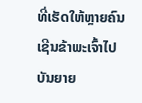ທີ່ເຮັດໃຫ້ຫຼາຍຄົນເຊີນຂ້າພະເຈົ້າໄປບັນຍາຍ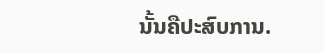ນັ້ນຄືປະສົບການ.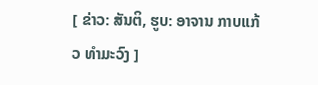[ ຂ່າວ: ສັນຕິ, ຮູບ: ອາຈານ ກາບແກ້ວ ທຳມະວົງ ]